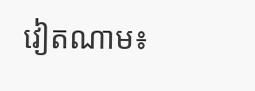វៀតណាម៖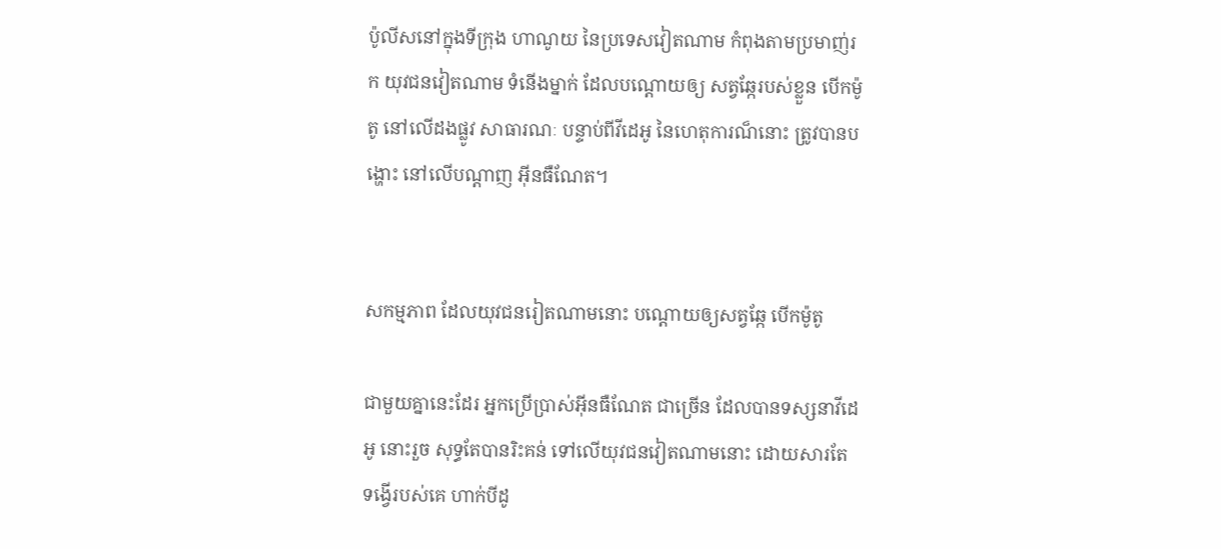ប៉ូលីសនៅក្នុងទីក្រុង ហាណូយ នៃប្រទេសវៀតណាម កំពុងតាមប្រមាញ់រក យុវជនវៀតណាម ទំនើងម្នាក់ ដែលបណ្តោយឲ្យ សត្វឆ្កែរបស់ខ្លួន បើកម៉ូតូ នៅលើដងផ្លូវ សាធារណៈ បន្ទាប់ពីវីដេអូ នៃហេតុការណ៏នោះ ត្រូវបានបង្ហោះ នៅលើបណ្តាញ អ៊ីនធឺណែត។


សកម្មភាព ដែលយុវជនរៀតណាមនោះ បណ្តោយឲ្យសត្វឆ្កែ បើកម៉ូតូ

ជាមួយគ្នានេះដែរ អ្នកប្រើប្រាស់អ៊ីនធឺណែត ជាច្រើន ដែលបានទស្សនាវីដេអូ នោះរួច សុទ្ធតែបានរិះគន់ ទៅលើយុវជនវៀតណាមនោះ ដោយសារតែ ទង្វើរបស់គេ ហាក់បីដូ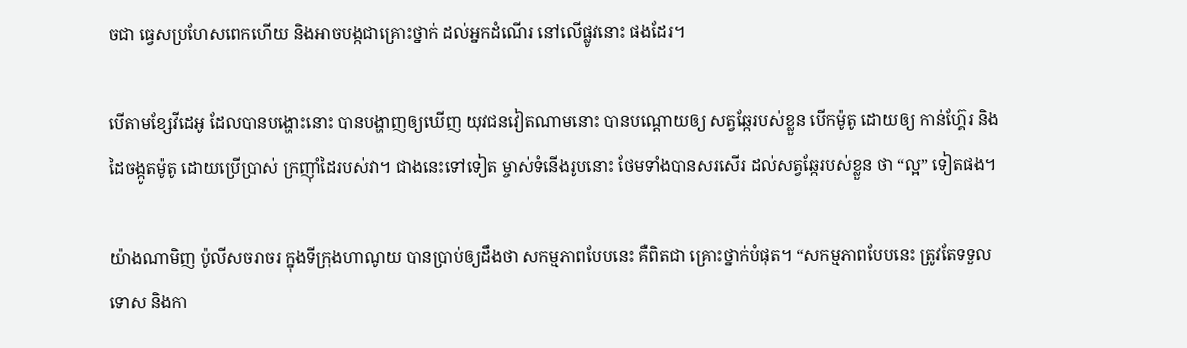ចជា ធ្វេសប្រហែសពេកហើយ និងអាចបង្កជាគ្រោះថ្នាក់ ដល់អ្នកដំណើរ នៅលើផ្លូវនោះ ផងដែរ។

បើតាមខ្សែវីដេអូ ដែលបានបង្ហោះនោះ បានបង្ហាញឲ្យឃើញ យុវជនវៀតណាមនោះ បានបណ្តោយឲ្យ សត្វឆ្កែរបស់ខ្លួន បើកម៉ូតូ ដោយឲ្យ កាន់ហ្គ៊ែរ និងដៃចង្កូតម៉ូតូ ដោយប្រើប្រាស់ ក្រញ៉ាំដៃរបស់វា។ ជាងនេះទៅទៀត ម្ចាស់ទំនើងរូបនោះ ថែមទាំងបានសរសើរ ដល់សត្វឆ្កែរបស់ខ្លួន ថា “ល្អ” ទៀតផង។

យ៉ាងណាមិញ ប៉ូលីសចរាចរ ក្នុងទីក្រុងហាណូយ បានប្រាប់ឲ្យដឹងថា សកម្មភាពបែបនេះ គឺពិតជា គ្រោះថ្នាក់បំផុត។ “សកម្មភាពបែបនេះ ត្រូវតែទទួលទោស និងកា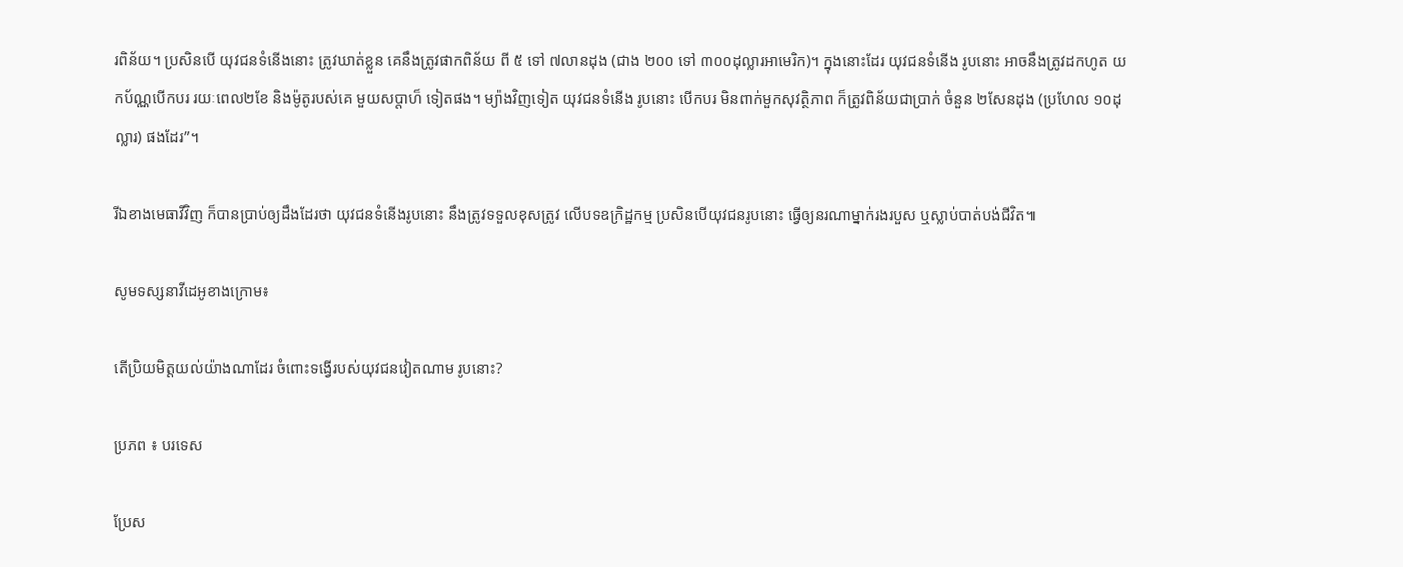រពិន័យ។ ប្រសិនបើ យុវជនទំនើងនោះ ត្រូវឃាត់ខ្លួន គេនឹងត្រូវផាកពិន័យ ពី ៥ ទៅ ៧លានដុង (ជាង ២០០ ទៅ ៣០០ដុល្លារអាមេរិក)។ ក្នុងនោះដែរ យុវជនទំនើង រូបនោះ អាចនឹងត្រូវដកហូត យកប័ណ្ណបើកបរ រយៈពេល២ខែ និងម៉ូតូរបស់គេ មួយសប្តាហ៏ ទៀតផង។ ម្យ៉ាងវិញទៀត យុវជនទំនើង រូបនោះ បើកបរ មិនពាក់មួកសុវត្ថិភាព ក៏ត្រូវពិន័យជាប្រាក់ ចំនួន ២សែនដុង (ប្រហែល ១០ដុល្លារ) ផងដែរ”។

រីឯខាងមេធាវីវិញ ក៏បានប្រាប់ឲ្យដឹងដែរថា យុវជនទំនើងរូបនោះ នឹងត្រូវទទួលខុសត្រូវ លើបទឧក្រិដ្ឋកម្ម ប្រសិនបើយុវជនរូបនោះ ធ្វើឲ្យនរណាម្នាក់រងរបួស ឬស្លាប់បាត់បង់ជីវិត៕

សូមទស្សនាវីដេអូខាងក្រោម៖

តើប្រិយមិត្តយល់យ៉ាងណាដែរ ចំពោះទង្វើរបស់យុវជនវៀតណាម រូបនោះ?

ប្រភព ៖ បរទេស

ប្រែស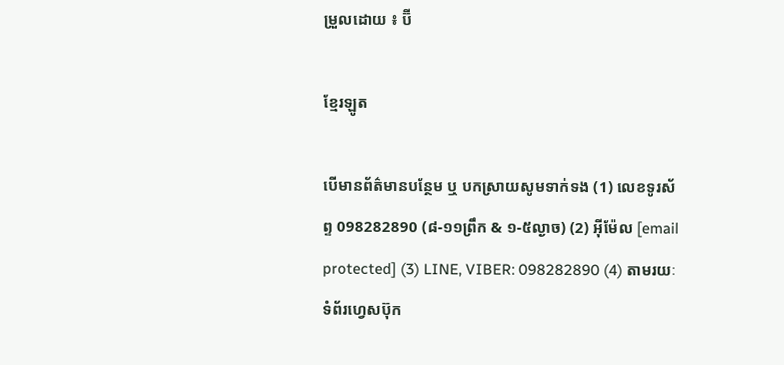ម្រួលដោយ ៖ ប៊ី

ខ្មែរឡូត

បើមានព័ត៌មានបន្ថែម ឬ បកស្រាយសូមទាក់ទង (1) លេខទូរស័ព្ទ 098282890 (៨-១១ព្រឹក & ១-៥ល្ងាច) (2) អ៊ីម៉ែល [email protected] (3) LINE, VIBER: 098282890 (4) តាមរយៈទំព័រហ្វេសប៊ុក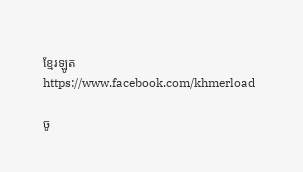ខ្មែរឡូត https://www.facebook.com/khmerload

ចូ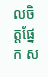លចិត្តផ្នែក ស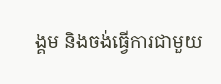ង្គម និងចង់ធ្វើការជាមួយ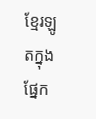ខ្មែរឡូតក្នុងផ្នែក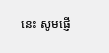នេះ សូមផ្ញើ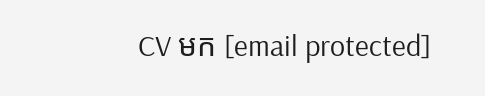CV មក [email protected]